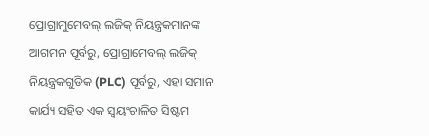ପ୍ରୋଗ୍ରାମୁମେବଲ୍ ଲଜିକ୍ ନିୟନ୍ତ୍ରକମାନଙ୍କ ଆଗମନ ପୂର୍ବରୁ, ପ୍ରୋଗ୍ରାମେବଲ୍ ଲଜିକ୍ ନିୟନ୍ତ୍ରକଗୁଡିକ (PLC) ପୂର୍ବରୁ, ଏହା ସମାନ କାର୍ଯ୍ୟ ସହିତ ଏକ ସ୍ୱୟଂଚାଳିତ ସିଷ୍ଟମ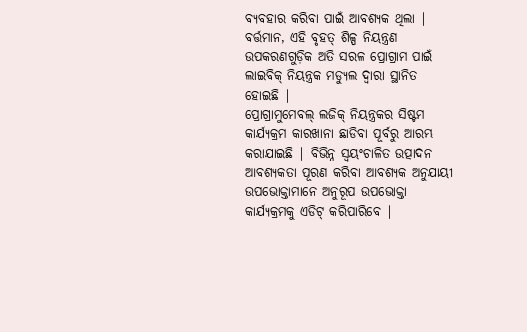ବ୍ୟବହାର କରିବା ପାଇଁ ଆବଶ୍ୟକ ଥିଲା |
ବର୍ତ୍ତମାନ, ଏହି ବୃହତ୍ ଶିଳ୍ପ ନିୟନ୍ତ୍ରଣ ଉପକରଣଗୁଡ଼ିକ ଅତି ସରଳ ପ୍ରୋଗ୍ରାମ ପାଇଁ ଲାଇବିକ୍ ନିୟନ୍ତ୍ରକ ମଡ୍ୟୁଲ ଦ୍ୱାରା ସ୍ଥାନିତ ହୋଇଛି |
ପ୍ରୋଗ୍ରାମୁମେବଲ୍ ଲଜିକ୍ ନିୟନ୍ତ୍ରକର ସିଷ୍ଟମ କାର୍ଯ୍ୟକ୍ରମ କାରଖାନା ଛାଡିବା ପୂର୍ବରୁ ଆରମ୍ଭ କରାଯାଇଛି | ବିଭିନ୍ନ ସ୍ୱୟଂଚାଳିତ ଉତ୍ପାଦନ ଆବଶ୍ୟକତା ପୂରଣ କରିବା ଆବଶ୍ୟକ ଅନୁଯାୟୀ ଉପଭୋକ୍ତାମାନେ ଅନୁରୂପ ଉପଭୋକ୍ତା କାର୍ଯ୍ୟକ୍ରମକୁ ଏଡିଟ୍ କରିପାରିବେ |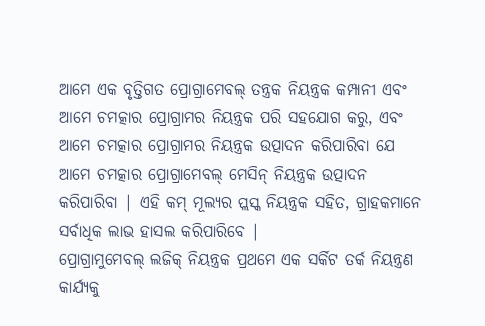ଆମେ ଏକ ବୃତ୍ତିଗତ ପ୍ରୋଗ୍ରାମେବଲ୍ ତନ୍ତ୍ରକ ନିୟନ୍ତ୍ରକ କମ୍ପାନୀ ଏବଂ ଆମେ ଚମତ୍କାର ପ୍ରୋଗ୍ରାମର ନିୟନ୍ତ୍ରକ ପରି ସହଯୋଗ କରୁ, ଏବଂ ଆମେ ଚମତ୍କାର ପ୍ରୋଗ୍ରାମର ନିୟନ୍ତ୍ରକ ଉତ୍ପାଦନ କରିପାରିବା ଯେ ଆମେ ଚମତ୍କାର ପ୍ରୋଗ୍ରାମେବଲ୍ ମେସିନ୍ ନିୟନ୍ତ୍ରକ ଉତ୍ପାଦନ କରିପାରିବା | ଏହି କମ୍ ମୂଲ୍ୟର ପ୍ଲସ୍କ ନିୟନ୍ତ୍ରକ ସହିତ, ଗ୍ରାହକମାନେ ସର୍ବାଧିକ ଲାଭ ହାସଲ କରିପାରିବେ |
ପ୍ରୋଗ୍ରାମୁମେବଲ୍ ଲଜିକ୍ ନିୟନ୍ତ୍ରକ ପ୍ରଥମେ ଏକ ସର୍କିଟ ତର୍କ ନିୟନ୍ତ୍ରଣ କାର୍ଯ୍ୟକୁ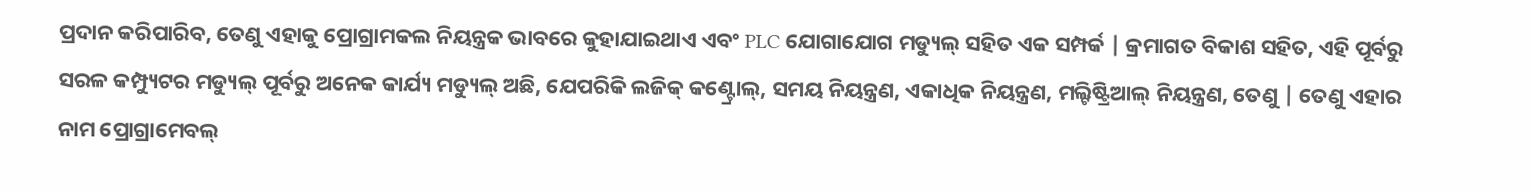ପ୍ରଦାନ କରିପାରିବ, ତେଣୁ ଏହାକୁ ପ୍ରୋଗ୍ରାମକଲ ନିୟନ୍ତ୍ରକ ଭାବରେ କୁହାଯାଇଥାଏ ଏବଂ PLC ଯୋଗାଯୋଗ ମଡ୍ୟୁଲ୍ ସହିତ ଏକ ସମ୍ପର୍କ | କ୍ରମାଗତ ବିକାଶ ସହିତ, ଏହି ପୂର୍ବରୁ ସରଳ କମ୍ପ୍ୟୁଟର ମଡ୍ୟୁଲ୍ ପୂର୍ବରୁ ଅନେକ କାର୍ଯ୍ୟ ମଡ୍ୟୁଲ୍ ଅଛି, ଯେପରିକି ଲଜିକ୍ କଣ୍ଟ୍ରୋଲ୍, ସମୟ ନିୟନ୍ତ୍ରଣ, ଏକାଧିକ ନିୟନ୍ତ୍ରଣ, ମଲ୍ଟିଷ୍ଟ୍ରିଆଲ୍ ନିୟନ୍ତ୍ରଣ, ତେଣୁ | ତେଣୁ ଏହାର ନାମ ପ୍ରୋଗ୍ରାମେବଲ୍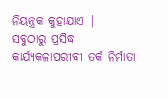ନିୟନ୍ତ୍ରକ କୁହାଯାଏ |
ସବୁଠାରୁ ପ୍ରସିଦ୍ଧ କାର୍ଯ୍ୟକଳାପରୀବୀ ତର୍କ ନିର୍ମାତା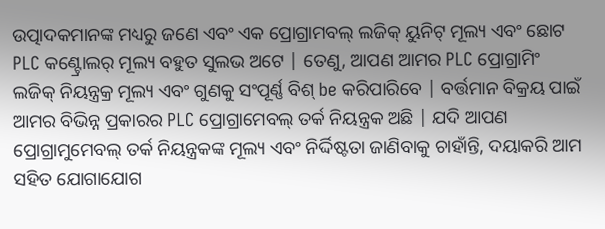ଉତ୍ପାଦକମାନଙ୍କ ମଧ୍ୟରୁ ଜଣେ ଏବଂ ଏକ ପ୍ରୋଗ୍ରାମବଲ୍ ଲଜିକ୍ ୟୁନିଟ୍ ମୂଲ୍ୟ ଏବଂ ଛୋଟ PLC କଣ୍ଟ୍ରୋଲର୍ ମୂଲ୍ୟ ବହୁତ ସୁଲଭ ଅଟେ | ତେଣୁ, ଆପଣ ଆମର PLC ପ୍ରୋଗ୍ରାମିଂ ଲଜିକ୍ ନିୟନ୍ତ୍ରକ୍ର ମୂଲ୍ୟ ଏବଂ ଗୁଣକୁ ସଂପୂର୍ଣ୍ଣ ବିଶ୍ be କରିପାରିବେ | ବର୍ତ୍ତମାନ ବିକ୍ରୟ ପାଇଁ ଆମର ବିଭିନ୍ନ ପ୍ରକାରର PLC ପ୍ରୋଗ୍ରାମେବଲ୍ ତର୍କ ନିୟନ୍ତ୍ରକ ଅଛି | ଯଦି ଆପଣ ପ୍ରୋଗ୍ରାମୁମେବଲ୍ ତର୍କ ନିୟନ୍ତ୍ରକଙ୍କ ମୂଲ୍ୟ ଏବଂ ନିର୍ଦ୍ଦିଷ୍ଟତା ଜାଣିବାକୁ ଚାହାଁନ୍ତି, ଦୟାକରି ଆମ ସହିତ ଯୋଗାଯୋଗ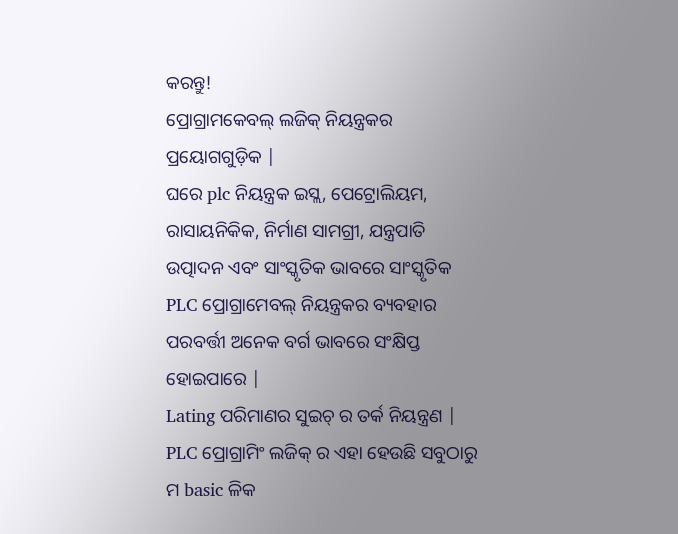କରନ୍ତୁ!
ପ୍ରୋଗ୍ରାମକେବଲ୍ ଲଜିକ୍ ନିୟନ୍ତ୍ରକର ପ୍ରୟୋଗଗୁଡ଼ିକ |
ଘରେ plc ନିୟନ୍ତ୍ରକ ଇସ୍ଲ, ପେଟ୍ରୋଲିୟମ, ରାସାୟନିକିକ, ନିର୍ମାଣ ସାମଗ୍ରୀ, ଯନ୍ତ୍ରପାତି ଉତ୍ପାଦନ ଏବଂ ସାଂସ୍କୃତିକ ଭାବରେ ସାଂସ୍କୃତିକ PLC ପ୍ରୋଗ୍ରାମେବଲ୍ ନିୟନ୍ତ୍ରକର ବ୍ୟବହାର ପରବର୍ତ୍ତୀ ଅନେକ ବର୍ଗ ଭାବରେ ସଂକ୍ଷିପ୍ତ ହୋଇପାରେ |
Lating ପରିମାଣର ସୁଇଚ୍ ର ତର୍କ ନିୟନ୍ତ୍ରଣ |
PLC ପ୍ରୋଗ୍ରାମିଂ ଲଜିକ୍ ର ଏହା ହେଉଛି ସବୁଠାରୁ ମ basic ଳିକ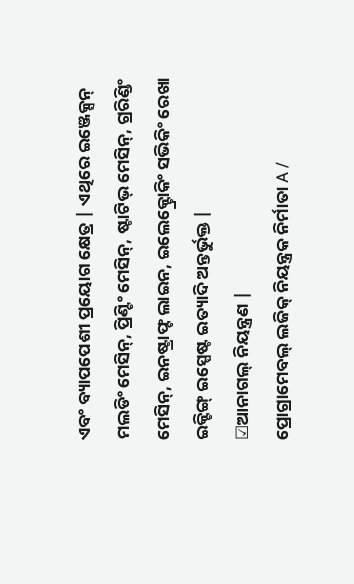ଏବଂ ବ୍ୟାପପେଶୀ ପ୍ରୟୋଗ କ୍ଷେତ୍ର | ଏଥିରେ ଇଞ୍ଜେକ୍ସନ୍ ମଲଡିଂ ମେସିନ୍, ପ୍ରିଣ୍ଟିଂ ମେସିନ୍, ଷ୍ଟାଟିଭ୍ ମେସିନ୍, ଗ୍ରରିଣ୍ଡିଂ ମେସିନ୍, ଇନଷ୍ଟ୍ରାଫ୍ଟ ଲାଇନ, ଇଲେକ୍ଟ୍ରୋକିଂ ସଭିକିଂ ରେଖା ଇକ୍ଟିଙ୍ଗ୍ ଇସ୍ପେଷ୍ଟ ଇତ୍ୟାଦି ଅନ୍ତର୍ଭୁକ୍ତ |
☑ଆନାଗଲ୍ ନିୟନ୍ତ୍ରଣ |
ପ୍ରୋଗ୍ରାମେବଲ୍ ଲଜିକ୍ ନିୟନ୍ତ୍ରକ ନିର୍ମାତା A /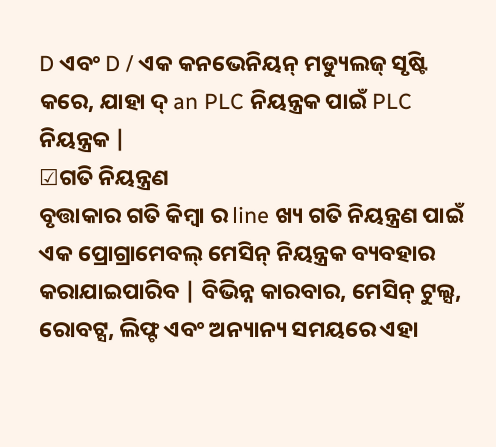D ଏବଂ D / ଏକ କନଭେନିୟନ୍ ମଡ୍ୟୁଲଜ୍ ସୃଷ୍ଟି କରେ, ଯାହା ଦ୍ an PLC ନିୟନ୍ତ୍ରକ ପାଇଁ PLC ନିୟନ୍ତ୍ରକ |
☑ଗତି ନିୟନ୍ତ୍ରଣ
ବୃତ୍ତାକାର ଗତି କିମ୍ବା ର line ଖ୍ୟ ଗତି ନିୟନ୍ତ୍ରଣ ପାଇଁ ଏକ ପ୍ରୋଗ୍ରାମେବଲ୍ ମେସିନ୍ ନିୟନ୍ତ୍ରକ ବ୍ୟବହାର କରାଯାଇପାରିବ | ବିଭିନ୍ନ କାରବାର, ମେସିନ୍ ଟୁଲ୍ସ, ରୋବଟ୍ସ, ଲିଫ୍ଟ ଏବଂ ଅନ୍ୟାନ୍ୟ ସମୟରେ ଏହା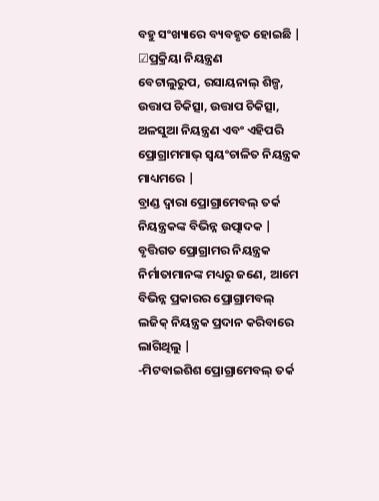ବହୁ ସଂଖ୍ୟାରେ ବ୍ୟବହୃତ ହୋଇଛି |
☑ପ୍ରକ୍ରିୟା ନିୟନ୍ତ୍ରଣ
ବେଟାଲୁରୁପ, ରସାୟନାଲ୍ ଶିଳ୍ପ, ଉତ୍ତାପ ଚିକିତ୍ସା, ଉତ୍ତାପ ଚିକିତ୍ସା, ଅଳସୁଆ ନିୟନ୍ତ୍ରଣ ଏବଂ ଏହିପରି ପ୍ରୋଗ୍ରାମମାଭ୍ ସ୍ୱୟଂଚାଳିତ ନିୟନ୍ତ୍ରକ ମାଧ୍ୟମରେ |
ବ୍ରାଣ୍ଡ ଦ୍ୱାରା ପ୍ରୋଗ୍ରାମେବଲ୍ ତର୍କ ନିୟନ୍ତ୍ରକଙ୍କ ବିଭିନ୍ନ ଉତ୍ପାଦକ |
ବୃତ୍ତିଗତ ପ୍ରୋଗ୍ରାମର ନିୟନ୍ତ୍ରକ ନିର୍ମାତାମାନଙ୍କ ମଧ୍ୟରୁ ଜଣେ, ଆମେ ବିଭିନ୍ନ ପ୍ରକାରର ପ୍ରୋଗ୍ରାମବଲ୍ ଲଜିକ୍ ନିୟନ୍ତ୍ରକ ପ୍ରଦାନ କରିବାରେ ଲାଗିଥିଲୁ |
-ମିଟବାଇଶିଶ ପ୍ରୋଗ୍ରାମେବଲ୍ ତର୍କ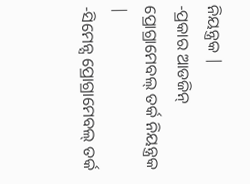ନିୟନ୍ତ୍ରକ |
-ପ୍ରକାର ଆଡଜିନ୍ ପ୍ରୋଗ୍ରାମେବଲ୍ ତର୍କ ନିୟନ୍ତ୍ରକ |
-ସିମେନ୍ସ ପ୍ରୋଗ୍ରାମେବଲ୍ ତର୍କ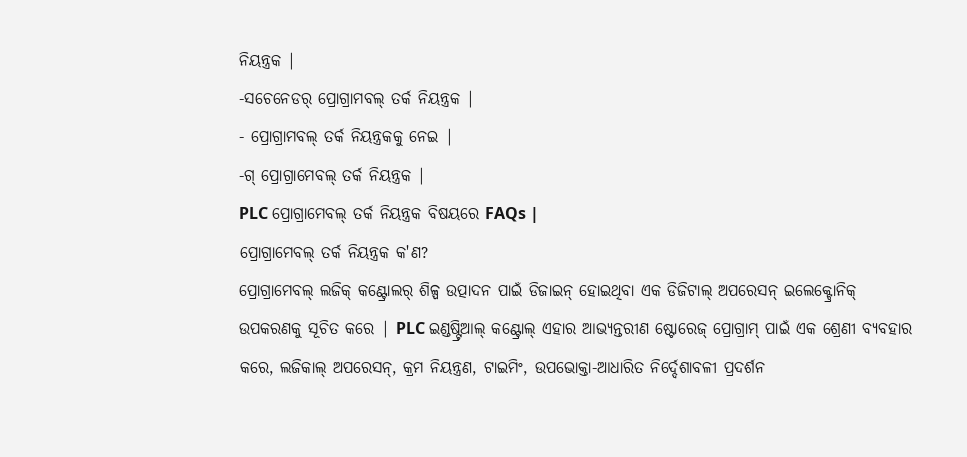ନିୟନ୍ତ୍ରକ |
-ସଚେନେଡର୍ ପ୍ରୋଗ୍ରାମବଲ୍ ତର୍କ ନିୟନ୍ତ୍ରକ |
- ପ୍ରୋଗ୍ରାମବଲ୍ ତର୍କ ନିୟନ୍ତ୍ରକକୁ ନେଇ |
-ଗ୍ ପ୍ରୋଗ୍ରାମେବଲ୍ ତର୍କ ନିୟନ୍ତ୍ରକ |
PLC ପ୍ରୋଗ୍ରାମେବଲ୍ ତର୍କ ନିୟନ୍ତ୍ରକ ବିଷୟରେ FAQs |
ପ୍ରୋଗ୍ରାମେବଲ୍ ତର୍କ ନିୟନ୍ତ୍ରକ କ'ଣ?
ପ୍ରୋଗ୍ରାମେବଲ୍ ଲଜିକ୍ କଣ୍ଟ୍ରୋଲର୍ ଶିଳ୍ପ ଉତ୍ପାଦନ ପାଇଁ ଡିଜାଇନ୍ ହୋଇଥିବା ଏକ ଡିଜିଟାଲ୍ ଅପରେସନ୍ ଇଲେକ୍ଟ୍ରୋନିକ୍ ଉପକରଣକୁ ସୂଚିତ କରେ | PLC ଇଣ୍ଡଷ୍ଟ୍ରିଆଲ୍ କଣ୍ଟ୍ରୋଲ୍ ଏହାର ଆଭ୍ୟନ୍ତରୀଣ ଷ୍ଟୋରେଜ୍ ପ୍ରୋଗ୍ରାମ୍ ପାଇଁ ଏକ ଶ୍ରେଣୀ ବ୍ୟବହାର କରେ, ଲଜିକାଲ୍ ଅପରେସନ୍, କ୍ରମ ନିୟନ୍ତ୍ରଣ, ଟାଇମିଂ, ଉପଭୋକ୍ତା-ଆଧାରିତ ନିର୍ଦ୍ଦେଶାବଳୀ ପ୍ରଦର୍ଶନ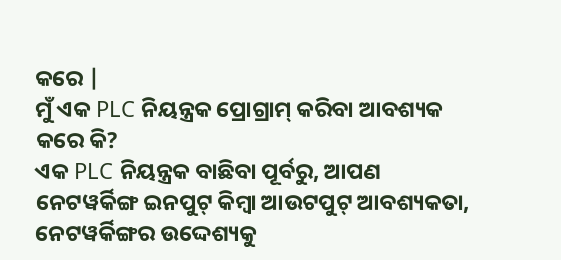କରେ |
ମୁଁ ଏକ PLC ନିୟନ୍ତ୍ରକ ପ୍ରୋଗ୍ରାମ୍ କରିବା ଆବଶ୍ୟକ କରେ କି?
ଏକ PLC ନିୟନ୍ତ୍ରକ ବାଛିବା ପୂର୍ବରୁ, ଆପଣ ନେଟୱର୍କିଙ୍ଗ ଇନପୁଟ୍ କିମ୍ବା ଆଉଟପୁଟ୍ ଆବଶ୍ୟକତା, ନେଟୱର୍କିଙ୍ଗର ଉଦ୍ଦେଶ୍ୟକୁ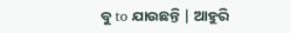ବୁ to ଯାଉଛନ୍ତି | ଆହୁରି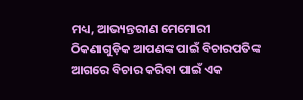ମଧ୍ୟ, ଆଭ୍ୟନ୍ତରୀଣ ମେମୋରୀ ଠିକଣାଗୁଡ଼ିକ ଆପଣଙ୍କ ପାଇଁ ବିଚାରପତିଙ୍କ ଆଗରେ ବିଚାର କରିବା ପାଇଁ ଏକ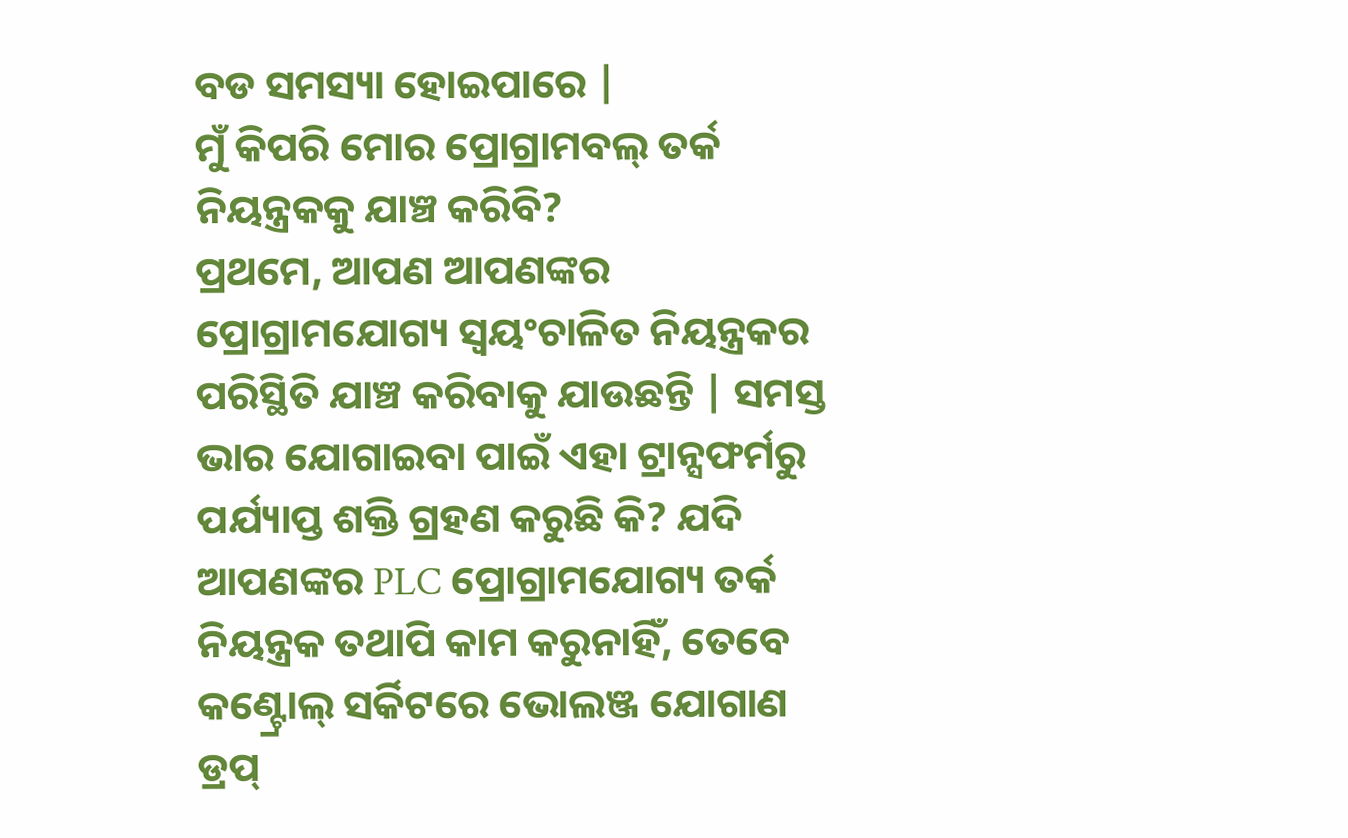ବଡ ସମସ୍ୟା ହୋଇପାରେ |
ମୁଁ କିପରି ମୋର ପ୍ରୋଗ୍ରାମବଲ୍ ତର୍କ ନିୟନ୍ତ୍ରକକୁ ଯାଞ୍ଚ କରିବି?
ପ୍ରଥମେ, ଆପଣ ଆପଣଙ୍କର ପ୍ରୋଗ୍ରାମଯୋଗ୍ୟ ସ୍ୱୟଂଚାଳିତ ନିୟନ୍ତ୍ରକର ପରିସ୍ଥିତି ଯାଞ୍ଚ କରିବାକୁ ଯାଉଛନ୍ତି | ସମସ୍ତ ଭାର ଯୋଗାଇବା ପାଇଁ ଏହା ଟ୍ରାନ୍ସଫର୍ମରୁ ପର୍ଯ୍ୟାପ୍ତ ଶକ୍ତି ଗ୍ରହଣ କରୁଛି କି? ଯଦି ଆପଣଙ୍କର PLC ପ୍ରୋଗ୍ରାମଯୋଗ୍ୟ ତର୍କ ନିୟନ୍ତ୍ରକ ତଥାପି କାମ କରୁନାହିଁ, ତେବେ କଣ୍ଟ୍ରୋଲ୍ ସର୍କିଟରେ ଭୋଲଞ୍ଜ ଯୋଗାଣ ଡ୍ରପ୍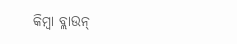କିମ୍ବା ବ୍ଲାଉନ୍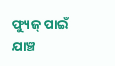ଫ୍ୟୁଜ୍ ପାଇଁ ଯାଞ୍ଚ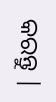କରନ୍ତୁ |